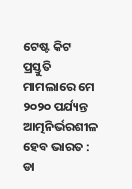ଟେଷ୍ଟ କିଟ ପ୍ରସ୍ତୁତି ମାମଲାରେ ମେ ୨୦୨୦ ପର୍ଯ୍ୟନ୍ତ ଆତ୍ମନିର୍ଭରଶୀଳ ହେବ ଭାରତ : ଡା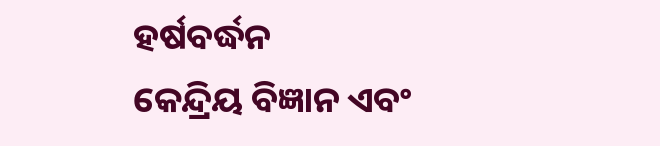ହର୍ଷବର୍ଦ୍ଧନ
କେନ୍ଦ୍ରିୟ ବିଜ୍ଞାନ ଏବଂ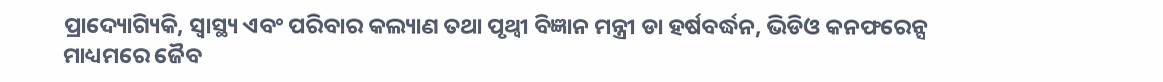ପ୍ରାଦ୍ୟୋଗ୍ୟିକି, ସ୍ୱାସ୍ଥ୍ୟ ଏବଂ ପରିବାର କଲ୍ୟାଣ ତଥା ପୃଥ୍ୱୀ ବିଜ୍ଞାନ ମନ୍ତ୍ରୀ ଡା ହର୍ଷବର୍ଦ୍ଧନ, ଭିଡିଓ କନଫରେନ୍ସ ମାଧ୍ୟମରେ ଜୈବ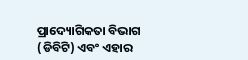ପ୍ରାଦ୍ୟୋଗିକତା ବିଭାଗ (ଡିବିଟି) ଏବଂ ଏହାର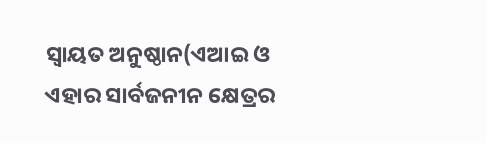ସ୍ୱାୟତ ଅନୁଷ୍ଠାନ(ଏଆଇ ଓ ଏହାର ସାର୍ବଜନୀନ କ୍ଷେତ୍ରର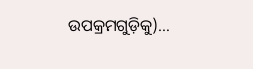ଉପକ୍ରମଗୁଡ଼ିକୁ)…